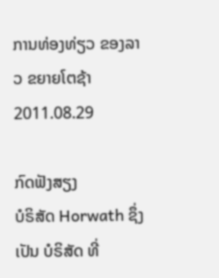ການທ່ອງທ່ຽວ ຂອງລາວ ຂຍາຍໂຕຊ້າ
2011.08.29

ກົດຟັງສຽງ
ບໍຣິສັດ Horwath ຊຶ່ງເປັນ ບໍຣິສັດ ທີ່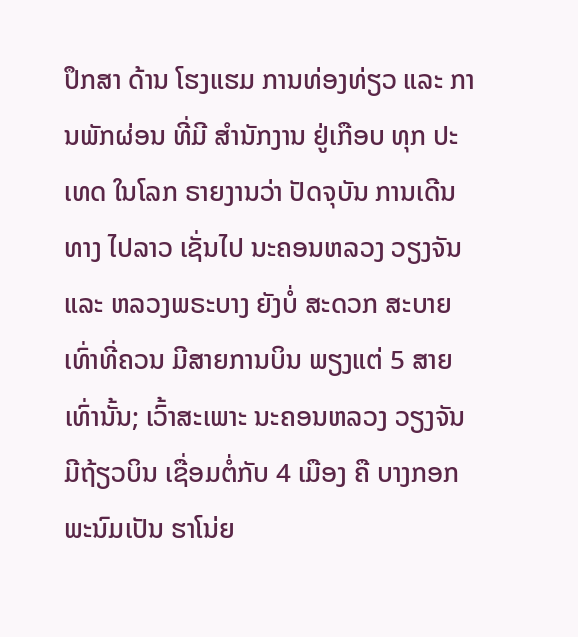ປຶກສາ ດ້ານ ໂຮງແຮມ ການທ່ອງທ່ຽວ ແລະ ການພັກຜ່ອນ ທີ່ມີ ສຳນັກງານ ຢູ່ເກືອບ ທຸກ ປະເທດ ໃນໂລກ ຣາຍງານວ່າ ປັດຈຸບັນ ການເດີນທາງ ໄປລາວ ເຊັ່ນໄປ ນະຄອນຫລວງ ວຽງຈັນ ແລະ ຫລວງພຣະບາງ ຍັງບໍ່ ສະດວກ ສະບາຍ ເທົ່າທີ່ຄວນ ມີສາຍການບິນ ພຽງແຕ່ 5 ສາຍ ເທົ່ານັ້ນ; ເວົ້າສະເພາະ ນະຄອນຫລວງ ວຽງຈັນ ມີຖ້ຽວບິນ ເຊື່ອມຕໍ່ກັບ 4 ເມືອງ ຄື ບາງກອກ ພະນົມເປັນ ຮາໂນ່ຍ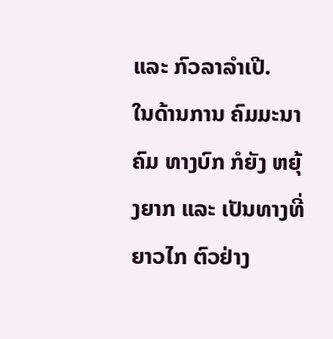ແລະ ກົວລາລຳເປີ.
ໃນດ້ານການ ຄົມມະນາຄົມ ທາງບົກ ກໍຍັງ ຫຍຸ້ງຍາກ ແລະ ເປັນທາງທີ່ ຍາວໄກ ຕົວຢ່າງ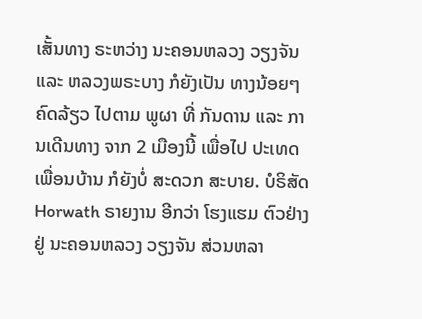ເສັ້ນທາງ ຣະຫວ່າງ ນະຄອນຫລວງ ວຽງຈັນ ແລະ ຫລວງພຣະບາງ ກໍຍັງເປັນ ທາງນ້ອຍໆ ຄົດລ້ຽວ ໄປຕາມ ພູຜາ ທີ່ ກັນດານ ແລະ ການເດີນທາງ ຈາກ 2 ເມືອງນີ້ ເພື່ອໄປ ປະເທດ ເພື່ອນບ້ານ ກໍຍັງບໍ່ ສະດວກ ສະບາຍ. ບໍຣິສັດ Horwath ຣາຍງານ ອີກວ່າ ໂຮງແຮມ ຕົວຢ່າງ ຢູ່ ນະຄອນຫລວງ ວຽງຈັນ ສ່ວນຫລາ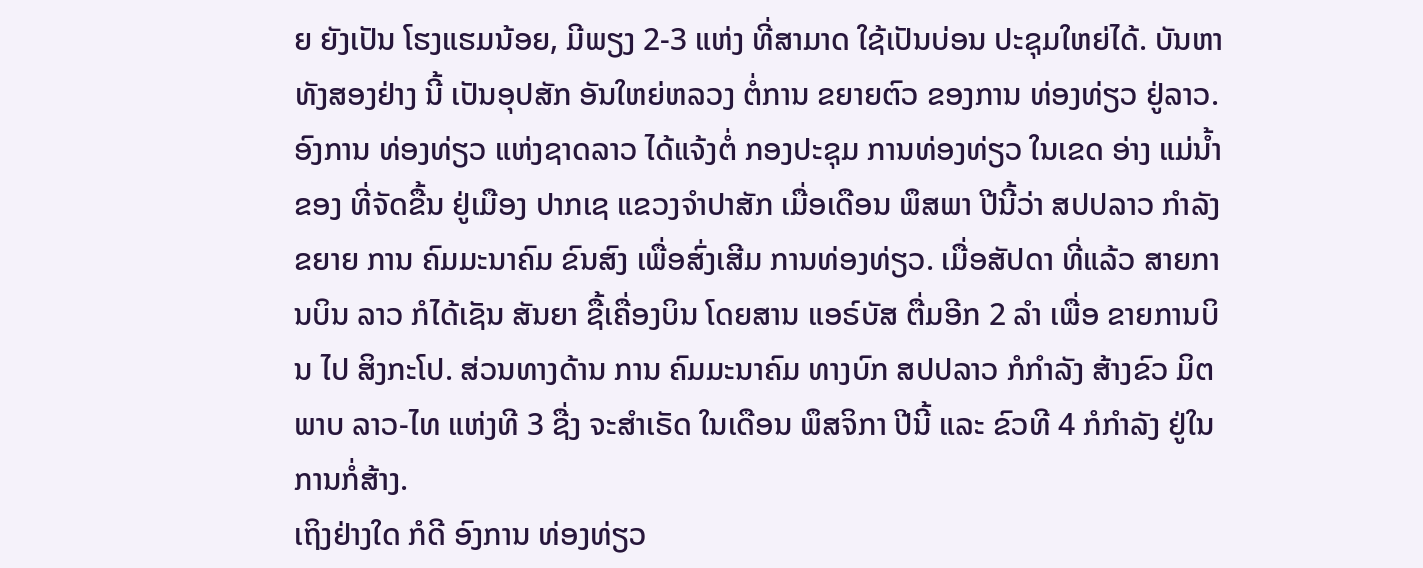ຍ ຍັງເປັນ ໂຮງແຮມນ້ອຍ, ມີພຽງ 2-3 ແຫ່ງ ທີ່ສາມາດ ໃຊ້ເປັນບ່ອນ ປະຊຸມໃຫຍ່ໄດ້. ບັນຫາ ທັງສອງຢ່າງ ນີ້ ເປັນອຸປສັກ ອັນໃຫຍ່ຫລວງ ຕໍ່ການ ຂຍາຍຕົວ ຂອງການ ທ່ອງທ່ຽວ ຢູ່ລາວ.
ອົງການ ທ່ອງທ່ຽວ ແຫ່ງຊາດລາວ ໄດ້ແຈ້ງຕໍ່ ກອງປະຊຸມ ການທ່ອງທ່ຽວ ໃນເຂດ ອ່າງ ແມ່ນ້ຳຂອງ ທີ່ຈັດຂື້ນ ຢູ່ເມືອງ ປາກເຊ ແຂວງຈຳປາສັກ ເມື່ອເດືອນ ພຶສພາ ປີນີ້ວ່າ ສປປລາວ ກຳລັງ ຂຍາຍ ການ ຄົມມະນາຄົມ ຂົນສົງ ເພື່ອສົ່ງເສີມ ການທ່ອງທ່ຽວ. ເມື່ອສັປດາ ທີ່ແລ້ວ ສາຍການບິນ ລາວ ກໍໄດ້ເຊັນ ສັນຍາ ຊື້ເຄື່ອງບິນ ໂດຍສານ ແອຣ໌ບັສ ຕື່ມອີກ 2 ລຳ ເພື່ອ ຂາຍການບິນ ໄປ ສິງກະໂປ. ສ່ວນທາງດ້ານ ການ ຄົມມະນາຄົມ ທາງບົກ ສປປລາວ ກໍກຳລັງ ສ້າງຂົວ ມິຕພາບ ລາວ-ໄທ ແຫ່ງທີ 3 ຊື່ງ ຈະສໍາເຣັດ ໃນເດືອນ ພຶສຈິກາ ປີນີ້ ແລະ ຂົວທີ 4 ກໍກໍາລັງ ຢູ່ໃນ ການກໍ່ສ້າງ.
ເຖິງຢ່າງໃດ ກໍດີ ອົງການ ທ່ອງທ່ຽວ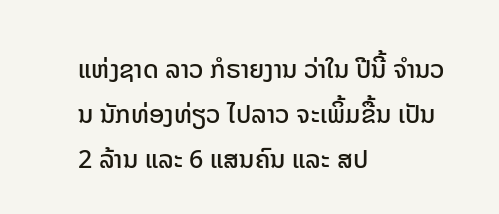ແຫ່ງຊາດ ລາວ ກໍຣາຍງານ ວ່າໃນ ປີນີ້ ຈຳນວນ ນັກທ່ອງທ່ຽວ ໄປລາວ ຈະເພິ້ມຂື້ນ ເປັນ 2 ລ້ານ ແລະ 6 ແສນຄົນ ແລະ ສປ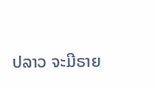ປລາວ ຈະມີຣາຍ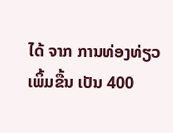ໄດ້ ຈາກ ການທ່ອງທ່ຽວ ເພິ້ມຂື້ນ ເປັນ 400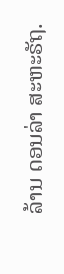ລ້ານ ດອນລ່າ ສະຫະຣັຖ.